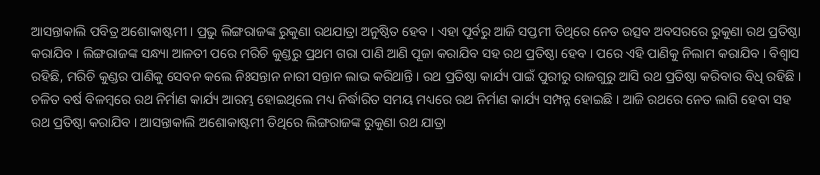ଆସନ୍ତାକାଲି ପବିତ୍ର ଅଶୋକାଷ୍ଟମୀ । ପ୍ରଭୁ ଲିଙ୍ଗରାଜଙ୍କ ରୁକୁଣା ରଥଯାତ୍ରା ଅନୁଷ୍ଠିତ ହେବ । ଏହା ପୂର୍ବରୁ ଆଜି ସପ୍ତମୀ ତିଥିରେ ନେତ ଉତ୍ସବ ଅବସରରେ ରୁକୁଣା ରଥ ପ୍ରତିଷ୍ଠା କରାଯିବ । ଲିଙ୍ଗରାଜଙ୍କ ସନ୍ଧ୍ୟା ଆଳତୀ ପରେ ମରିଚି କୁଣ୍ଡରୁ ପ୍ରଥମ ଗରା ପାଣି ଆଣି ପୂଜା କରାଯିବ ସହ ରଥ ପ୍ରତିଷ୍ଠା ହେବ । ପରେ ଏହି ପାଣିକୁ ନିଲାମ କରାଯିବ । ବିଶ୍ବାସ ରହିଛି, ମରିଚି କୁଣ୍ଡର ପାଣିକୁ ସେବନ କଲେ ନିଃସନ୍ତାନ ନାରୀ ସନ୍ତାନ ଲାଭ କରିଥାନ୍ତି । ରଥ ପ୍ରତିଷ୍ଠା କାର୍ଯ୍ୟ ପାଇଁ ପୁରୀରୁ ରାଜଗୁରୁ ଆସି ରଥ ପ୍ରତିଷ୍ଠା କରିବାର ବିଧି ରହିଛି । ଚଳିତ ବର୍ଷ ବିଳମ୍ବରେ ରଥ ନିର୍ମାଣ କାର୍ଯ୍ୟ ଆରମ୍ଭ ହୋଇଥିଲେ ମଧ୍ୟ ନିର୍ଦ୍ଧାରିତ ସମୟ ମଧ୍ୟରେ ରଥ ନିର୍ମାଣ କାର୍ଯ୍ୟ ସମ୍ପନ୍ନ ହୋଇଛି । ଆଜି ରଥରେ ନେତ ଲାଗି ହେବା ସହ ରଥ ପ୍ରତିଷ୍ଠା କରାଯିବ । ଆସନ୍ତାକାଲି ଅଶୋକାଷ୍ଟମୀ ତିଥିରେ ଲିଙ୍ଗରାଜଙ୍କ ରୁକୁଣା ରଥ ଯାତ୍ରା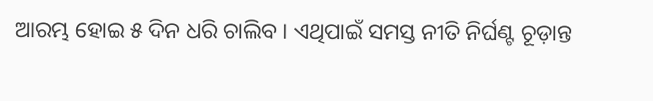ଆରମ୍ଭ ହୋଇ ୫ ଦିନ ଧରି ଚାଲିବ । ଏଥିପାଇଁ ସମସ୍ତ ନୀତି ନିର୍ଘଣ୍ଟ ଚୂଡ଼ାନ୍ତ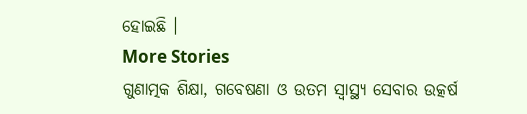ହୋଇଛି ।
More Stories
ଗୁଣାତ୍ମକ ଶିକ୍ଷା, ଗବେଷଣା ଓ ଉତମ ସ୍ୱାସ୍ଥ୍ୟ ସେବାର ଉତ୍କର୍ଷ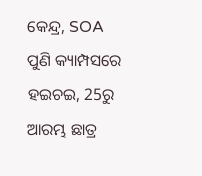କେନ୍ଦ୍ର, SOA
ପୁଣି କ୍ୟାମ୍ପସରେ ହଇଚଇ, 25ରୁ ଆରମ୍ଭ ଛାତ୍ର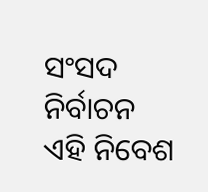ସଂସଦ ନିର୍ବାଚନ
ଏହି ନିବେଶ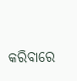କରିବାରେ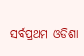ସର୍ବପ୍ରଥମ ଓଡିଶା